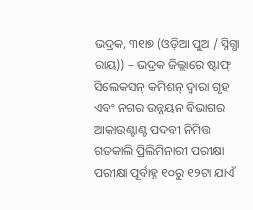ଭଦ୍ରକ, ୩୧ା୭ (ଓଡ଼ିଆ ପୁଅ / ସ୍ନିଗ୍ଧା ରାୟ)) – ଭଦ୍ରକ ଜିଲ୍ଲାରେ ଷ୍ଟାଫ୍ ସିଲେକସନ୍ କମିଶନ୍ ଦ୍ୱାରା ଗୃହ ଏବଂ ନଗର ଉନ୍ନୟନ ବିଭାଗର ଆକାଉଣ୍ଟାଣ୍ଟ ପଦବୀ ନିମିତ୍ତ ଗତକାଲି ପ୍ରିଲିମିନାରୀ ପରୀକ୍ଷା ପରୀକ୍ଷା ପୂର୍ବାହ୍ନ ୧୦ରୁ ୧୨ଟା ଯାଏଁ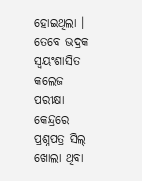ହୋଇଥିଲା । ତେବେ ଭଦ୍ରକ ସ୍ୱୟଂଶାସିତ କଲେଜ ପରୀକ୍ଷା କେନ୍ଦ୍ରରେ ପ୍ରଶ୍ନପତ୍ର ସିଲ୍ ଖୋଲା ଥିବା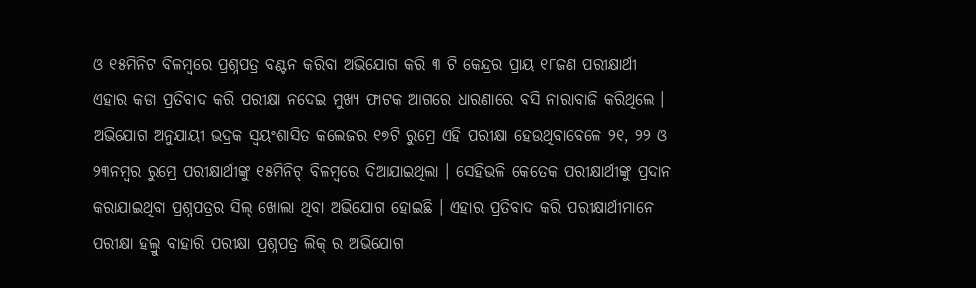ଓ ୧୫ମିନିଟ ବିଳମ୍ବରେ ପ୍ରଶ୍ନପତ୍ର ବଣ୍ଟନ କରିବା ଅଭିଯୋଗ କରି ୩ ଟି କେନ୍ଦ୍ରର ପ୍ରାୟ ୧୮ଜଣ ପରୀକ୍ଷାର୍ଥୀ ଏହାର କଡା ପ୍ରତିବାଦ କରି ପରୀକ୍ଷା ନଦେଇ ମୁଖ୍ୟ ଫାଟକ ଆଗରେ ଧାରଣାରେ ବସି ନାରାବାଜି କରିଥିଲେ । ଅଭିଯୋଗ ଅନୁଯାୟୀ ଭଦ୍ରକ ସ୍ୱୟଂଶାସିତ କଲେଜର ୧୭ଟି ରୁମ୍ରେ ଏହି ପରୀକ୍ଷା ହେଉଥିବାବେଳେ ୨୧, ୨୨ ଓ ୨୩ନମ୍ବର ରୁମ୍ରେ ପରୀକ୍ଷାର୍ଥୀଙ୍କୁ ୧୫ମିନିଟ୍ ବିଳମ୍ବରେ ଦିଆଯାଇଥିଲା । ସେହିଭଳି କେତେକ ପରୀକ୍ଷାର୍ଥୀଙ୍କୁ ପ୍ରଦାନ କରାଯାଇଥିବା ପ୍ରଶ୍ନପତ୍ରର ସିଲ୍ ଖୋଲା ଥିବା ଅଭିଯୋଗ ହୋଇଛି । ଏହାର ପ୍ରତିବାଦ କରି ପରୀକ୍ଷାର୍ଥୀମାନେ ପରୀକ୍ଷା ହଲ୍ରୁ ବାହାରି ପରୀକ୍ଷା ପ୍ରଶ୍ନପତ୍ର ଲିକ୍ ର ଅଭିଯୋଗ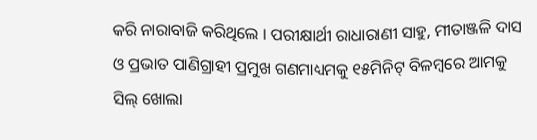କରି ନାରାବାଜି କରିଥିଲେ । ପରୀକ୍ଷାର୍ଥୀ ରାଧାରାଣୀ ସାହୁ, ମୀତାଞ୍ଜଳି ଦାସ ଓ ପ୍ରଭାତ ପାଣିଗ୍ରାହୀ ପ୍ରମୁଖ ଗଣମାଧ୍ୟମକୁ ୧୫ମିନିଟ୍ ବିଳମ୍ବରେ ଆମକୁ ସିଲ୍ ଖୋଲା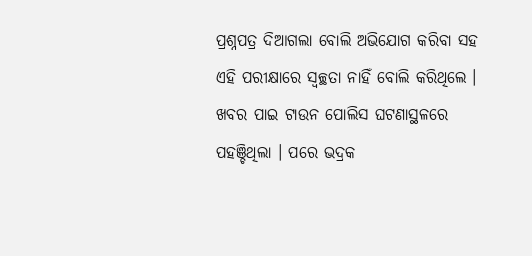ପ୍ରଶ୍ନପତ୍ର ଦିଆଗଲା ବୋଲି ଅଭିଯୋଗ କରିବା ସହ ଏହି ପରୀକ୍ଷାରେ ସ୍ୱଚ୍ଛତା ନାହିଁ ବୋଲି କରିଥିଲେ । ଖବର ପାଇ ଟାଉନ ପୋଲିସ ଘଟଣାସ୍ଥଳରେ ପହଞ୍ଚିଥିଲା । ପରେ ଭଦ୍ରକ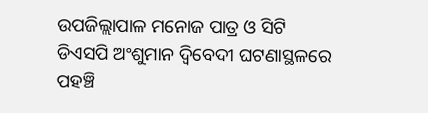ଉପଜିଲ୍ଲାପାଳ ମନୋଜ ପାତ୍ର ଓ ସିଟି ଡିଏସପି ଅଂଶୁମାନ ଦ୍ୱିବେଦୀ ଘଟଣାସ୍ଥଳରେ ପହଞ୍ଚି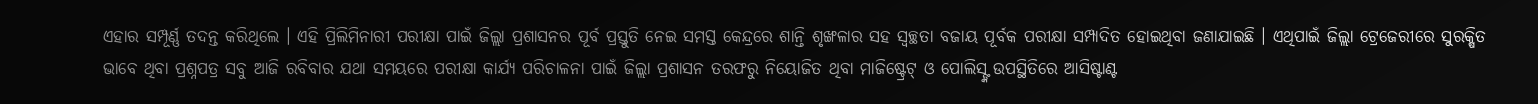ଏହାର ସମ୍ପୂର୍ଣ୍ଣ ତଦନ୍ତ କରିଥିଲେ । ଏହି ପ୍ରିଲିମିନାରୀ ପରୀକ୍ଷା ପାଇଁ ଜିଲ୍ଲା ପ୍ରଶାସନର ପୂର୍ବ ପ୍ରସ୍ତୁତି ନେଇ ସମସ୍ତ କେନ୍ଦ୍ରରେ ଶାନ୍ତି ଶୃଙ୍ଖଳାର ସହ ସ୍ୱଚ୍ଛତା ବଜାୟ ପୂର୍ବକ ପରୀକ୍ଷା ସମ୍ପାଦିତ ହୋଇଥିବା ଜଣାଯାଇଛି । ଏଥିପାଇଁ ଜିଲ୍ଲା ଟ୍ରେଜେରୀରେ ସୁରକ୍ଷିତ ଭାବେ ଥିବା ପ୍ରଶ୍ନପତ୍ର ସବୁ ଆଜି ରବିବାର ଯଥା ସମୟରେ ପରୀକ୍ଷା କାର୍ଯ୍ୟ ପରିଚାଳନା ପାଇଁ ଜିଲ୍ଲା ପ୍ରଶାସନ ତରଫରୁ ନିୟୋଜିତ ଥିବା ମାଜିଷ୍ଟ୍ରେଟ୍ ଓ ପୋଲିସ୍ଙ୍କ ଉପସ୍ଥିତିରେ ଆସିଷ୍ଟାଣ୍ଟ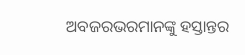ଅବଜରଭରମାନଙ୍କୁ ହସ୍ତାନ୍ତର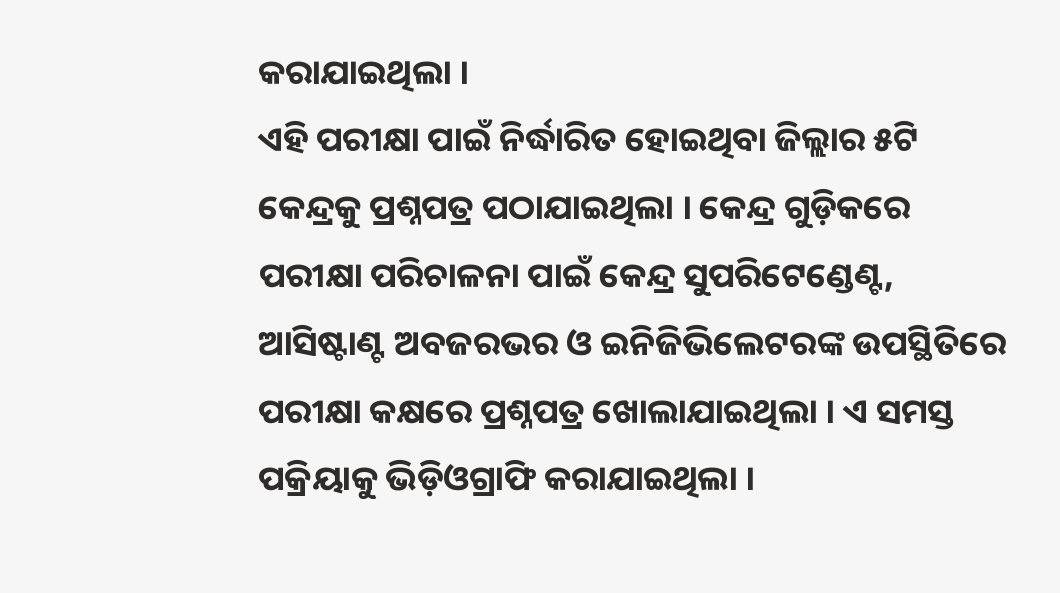କରାଯାଇଥିଲା ।
ଏହି ପରୀକ୍ଷା ପାଇଁ ନିର୍ଦ୍ଧାରିତ ହୋଇଥିବା ଜିଲ୍ଲାର ୫ଟି କେନ୍ଦ୍ରକୁ ପ୍ରଶ୍ନପତ୍ର ପଠାଯାଇଥିଲା । କେନ୍ଦ୍ର ଗୁଡ଼ିକରେ ପରୀକ୍ଷା ପରିଚାଳନା ପାଇଁ କେନ୍ଦ୍ର ସୁପରିଟେଣ୍ଡେଣ୍ଟ, ଆସିଷ୍ଟାଣ୍ଟ ଅବଜରଭର ଓ ଇନିଜିଭିଲେଟରଙ୍କ ଉପସ୍ଥିତିରେ ପରୀକ୍ଷା କକ୍ଷରେ ପ୍ରଶ୍ନପତ୍ର ଖୋଲାଯାଇଥିଲା । ଏ ସମସ୍ତ ପକ୍ରିୟାକୁ ଭିଡ଼ିଓଗ୍ରାଫି କରାଯାଇଥିଲା ।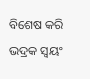ବିଶେଷ କରି ଭଦ୍ରକ ସ୍ୱୟଂ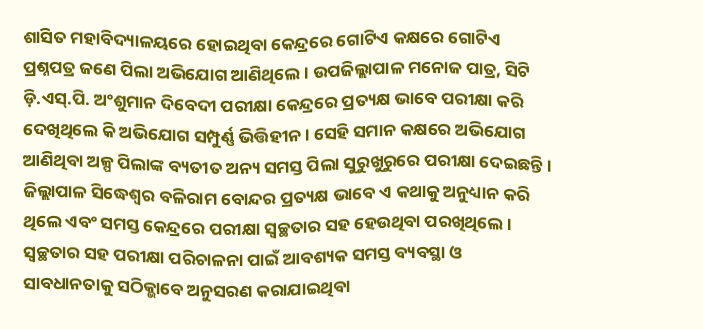ଶାସିତ ମହାବିଦ୍ୟାଳୟରେ ହୋଇଥିବା କେନ୍ଦ୍ରରେ ଗୋଟିଏ କକ୍ଷରେ ଗୋଟିଏ ପ୍ରଶ୍ନପତ୍ର ଜଣେ ପିଲା ଅଭିଯୋଗ ଆଣିଥିଲେ । ଉପଜିଲ୍ଲାପାଳ ମନୋଜ ପାତ୍ର, ସିଟି ଡ଼ି.ଏସ୍.ପି. ଅଂଶୁମାନ ଦିବେଦୀ ପରୀକ୍ଷା କେନ୍ଦ୍ରରେ ପ୍ରତ୍ୟକ୍ଷ ଭାବେ ପରୀକ୍ଷା କରି ଦେଖିଥିଲେ କି ଅଭିଯୋଗ ସମ୍ପୁର୍ଣ୍ଣ ଭିତ୍ତିହୀନ । ସେହି ସମାନ କକ୍ଷରେ ଅଭିଯୋଗ ଆଣିଥିବା ଅଳ୍ପ ପିଲାଙ୍କ ବ୍ୟତୀତ ଅନ୍ୟ ସମସ୍ତ ପିଲା ସୁରୁଖୁରୁରେ ପରୀକ୍ଷା ଦେଇଛନ୍ତି । ଜିଲ୍ଲାପାଳ ସିଦ୍ଧେଶ୍ୱର ବଳିରାମ ବୋନ୍ଦର ପ୍ରତ୍ୟକ୍ଷ ଭାବେ ଏ କଥାକୁ ଅନୁଧ୍ୟାନ କରି ଥିଲେ ଏବଂ ସମସ୍ତ କେନ୍ଦ୍ରରେ ପରୀକ୍ଷା ସ୍ୱଚ୍ଛତାର ସହ ହେଉଥିବା ପରଖିଥିଲେ । ସ୍ୱଚ୍ଛତାର ସହ ପରୀକ୍ଷା ପରିଚାଳନା ପାଇଁ ଆବଶ୍ୟକ ସମସ୍ତ ବ୍ୟବସ୍ଥା ଓ ସାବଧାନତାକୁ ସଠିକ୍ଭାବେ ଅନୁସରଣ କରାଯାଇଥିବା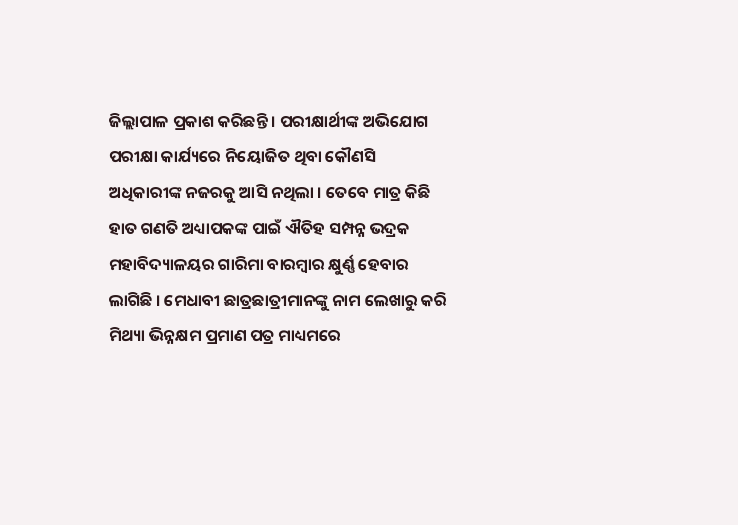ଜିଲ୍ଲାପାଳ ପ୍ରକାଶ କରିଛନ୍ତି । ପରୀକ୍ଷାର୍ଥୀଙ୍କ ଅଭିଯୋଗ ପରୀକ୍ଷା କାର୍ଯ୍ୟରେ ନିୟୋଜିତ ଥିବା କୌଣସି ଅଧିକାରୀଙ୍କ ନଜରକୁ ଆସି ନଥିଲା । ତେବେ ମାତ୍ର କିଛି ହାତ ଗଣତି ଅଧ୍ୟାପକଙ୍କ ପାଇଁ ଐତିହ ସମ୍ପନ୍ନ ଭଦ୍ରକ ମହାବିଦ୍ୟାଳୟର ଗାରିମା ବାରମ୍ବାର କ୍ଷୁର୍ଣ୍ଣ ହେବାର ଲାଗିଛି । ମେଧାବୀ ଛାତ୍ରଛାତ୍ରୀମାନଙ୍କୁ ନାମ ଲେଖାରୁ କରି ମିଥ୍ୟା ଭିନ୍ନକ୍ଷମ ପ୍ରମାଣ ପତ୍ର ମାଧ୍ୟମରେ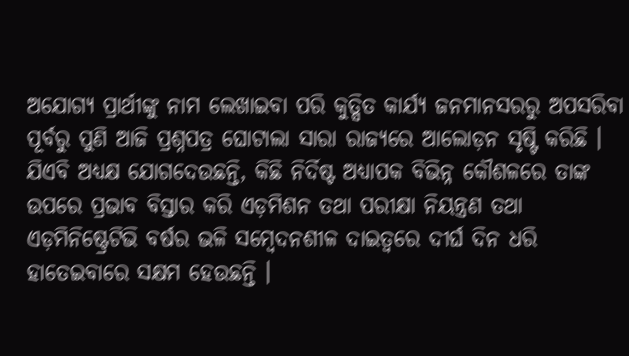ଅଯୋଗ୍ୟ ପ୍ରାର୍ଥୀଙ୍କୁ ନାମ ଲେଖାଇବା ପରି କୁତ୍ସିତ କାର୍ଯ୍ୟ ଜନମାନସରରୁ ଅପସରିବା ପୂର୍ବରୁ ପୁଣି ଆଜି ପ୍ରଶ୍ନପତ୍ର ଘୋଟାଲା ସାରା ରାଜ୍ୟରେ ଆଲୋଡ଼ନ ସୃଷ୍ଟି କରିଛି । ଯିଏବି ଅଧ୍ୟକ୍ଷ ଯୋଗଦେଉଛନ୍ତି, କିଛି ନିର୍ଦିଷ୍ଟ ଅଧ୍ୟାପକ ବିଭିନ୍ନ କୌଶଳରେ ତାଙ୍କ ଉପରେ ପ୍ରଭାବ ବିସ୍ତାର କରି ଏଡ଼ମିଶନ ତଥା ପରୀକ୍ଷା ନିୟନ୍ତ୍ରଣ ତଥା ଏଡ଼ମିନିଷ୍ଟ୍ରେଟିଭି ବର୍ଷର ଭଳି ସମ୍ବେଦନଶୀଳ ଦାଇତ୍ୱରେ ଦୀର୍ଘ ଦିନ ଧରି ହାତେଇବାରେ ସକ୍ଷମ ହେଉଛନ୍ତି ।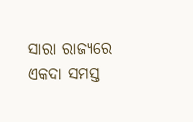ସାରା ରାଜ୍ୟରେ ଏକଦା ସମସ୍ତ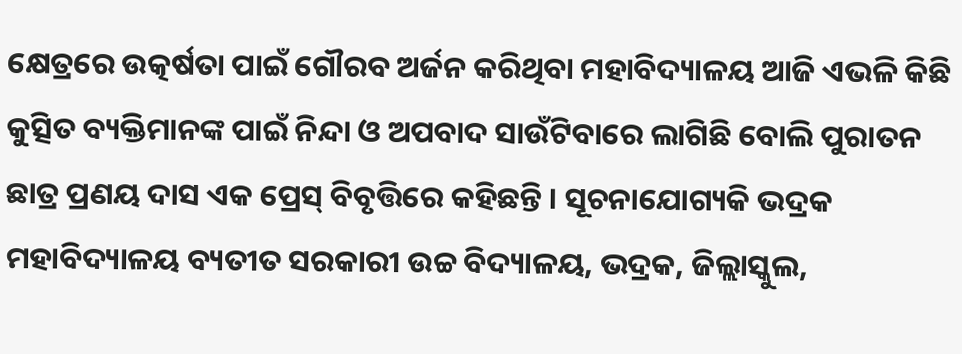କ୍ଷେତ୍ରରେ ଉତ୍କର୍ଷତା ପାଇଁ ଗୌରବ ଅର୍ଜନ କରିଥିବା ମହାବିଦ୍ୟାଳୟ ଆଜି ଏଭଳି କିଛି କୁତ୍ସିତ ବ୍ୟକ୍ତିମାନଙ୍କ ପାଇଁ ନିନ୍ଦା ଓ ଅପବାଦ ସାଉଁଟିବାରେ ଲାଗିଛି ବୋଲି ପୁରାତନ ଛାତ୍ର ପ୍ରଣୟ ଦାସ ଏକ ପ୍ରେସ୍ ବିବୃତ୍ତିରେ କହିଛନ୍ତି । ସୂଚନାଯୋଗ୍ୟକି ଭଦ୍ରକ ମହାବିଦ୍ୟାଳୟ ବ୍ୟତୀତ ସରକାରୀ ଉଚ୍ଚ ବିଦ୍ୟାଳୟ, ଭଦ୍ରକ, ଜିଲ୍ଲାସ୍କୁଲ,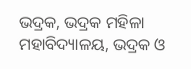ଭଦ୍ରକ, ଭଦ୍ରକ ମହିଳା ମହାବିଦ୍ୟାଳୟ, ଭଦ୍ରକ ଓ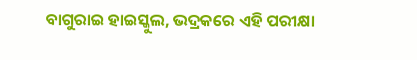ବାଗୁରାଇ ହାଇସ୍କୁଲ, ଭଦ୍ରକରେ ଏହି ପରୀକ୍ଷା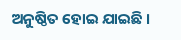ଅନୁଷ୍ଠିତ ହୋଇ ଯାଇଛି ।